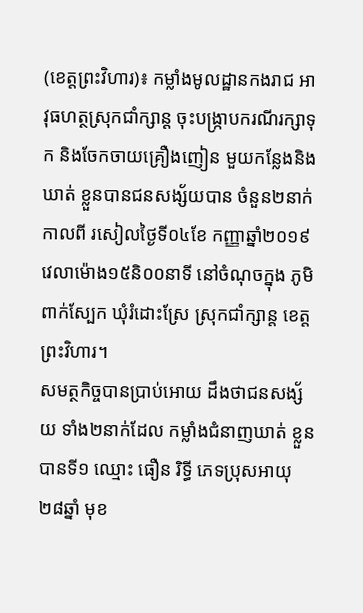(ខេត្តព្រះវិហារ)៖ កម្លាំងមូលដ្ឋានកងរាជ អាវុធហត្ថស្រុកជាំក្សាន្ត ចុះបង្ក្រាបករណីរក្សាទុក និងចែកចាយគ្រឿងញៀន មួយកន្លែងនិងឃាត់ ខ្លួនបានជនសង្ស័យបាន ចំនួន២នាក់កាលពី រសៀលថ្ងៃទី០៤ខែ កញ្ញាឆ្នាំ២០១៩ វេលាម៉ោង១៥និ០០នាទី នៅចំណុចក្នុង ភូមិពាក់ស្បែក ឃុំរំដោះស្រែ ស្រុកជាំក្សាន្ត ខេត្តព្រះវិហារ។
សមត្ថកិច្ចបានប្រាប់អោយ ដឹងថាជនសង្ស័យ ទាំង២នាក់ដែល កម្លាំងជំនាញឃាត់ ខ្លួនបានទី១ ឈ្មោះ ធឿន រិទ្ធី ភេទប្រុសអាយុ២៨ឆ្នាំ មុខ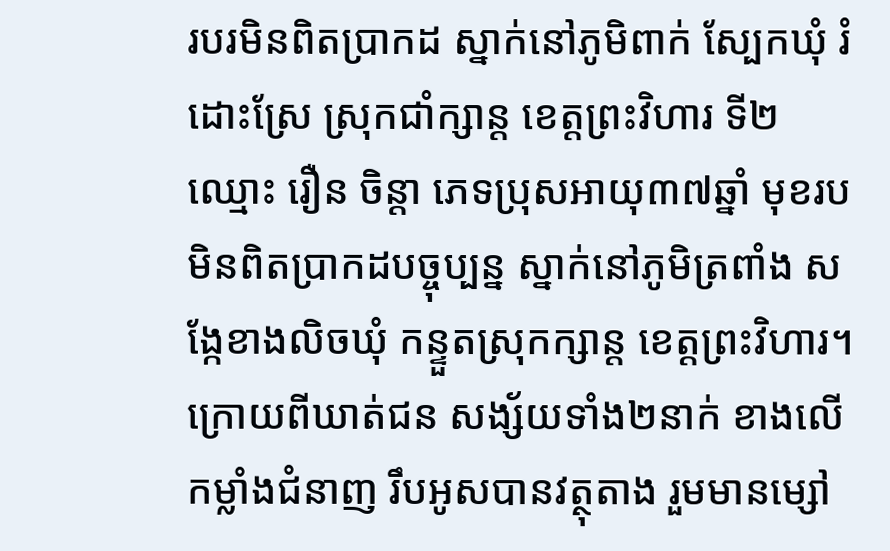របរមិនពិតប្រាកដ ស្នាក់នៅភូមិពាក់ ស្បែកឃុំ រំដោះស្រែ ស្រុកជាំក្សាន្ត ខេត្តព្រះវិហារ ទី២ឈ្មោះ រឿន ចិន្តា ភេទប្រុសអាយុ៣៧ឆ្នាំ មុខរប មិនពិតប្រាកដបច្ចុប្បន្ន ស្នាក់នៅភូមិត្រពាំង សង្កែខាងលិចឃុំ កន្ទួតស្រុកក្សាន្ត ខេត្តព្រះវិហារ។
ក្រោយពីឃាត់ជន សង្ស័យទាំង២នាក់ ខាងលើកម្លាំងជំនាញ រឹបអូសបានវត្ថុតាង រួមមានម្សៅ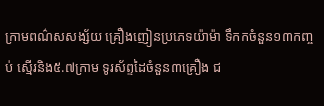ក្រាមពណ៌សសង្ស័យ គ្រឿងញៀនប្រភេទយ៉ាម៉ា ទឹកកចំនួន១៣កញ្ចប់ ស្មើរនិង៥.៧ក្រាម ទូរស័ព្ទដៃចំនួន៣គ្រឿង ជ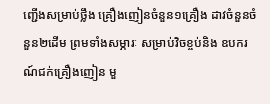ញ្ជើងសម្រាប់ថ្លឹង គ្រឿងញៀនចំនួន១គ្រឿង ដាវចំនួនចំនួន២ដើម ព្រមទាំងសម្ភារៈ សម្រាប់វិចខ្ចប់និង ឧបករណ៍ជក់គ្រឿងញៀន មួ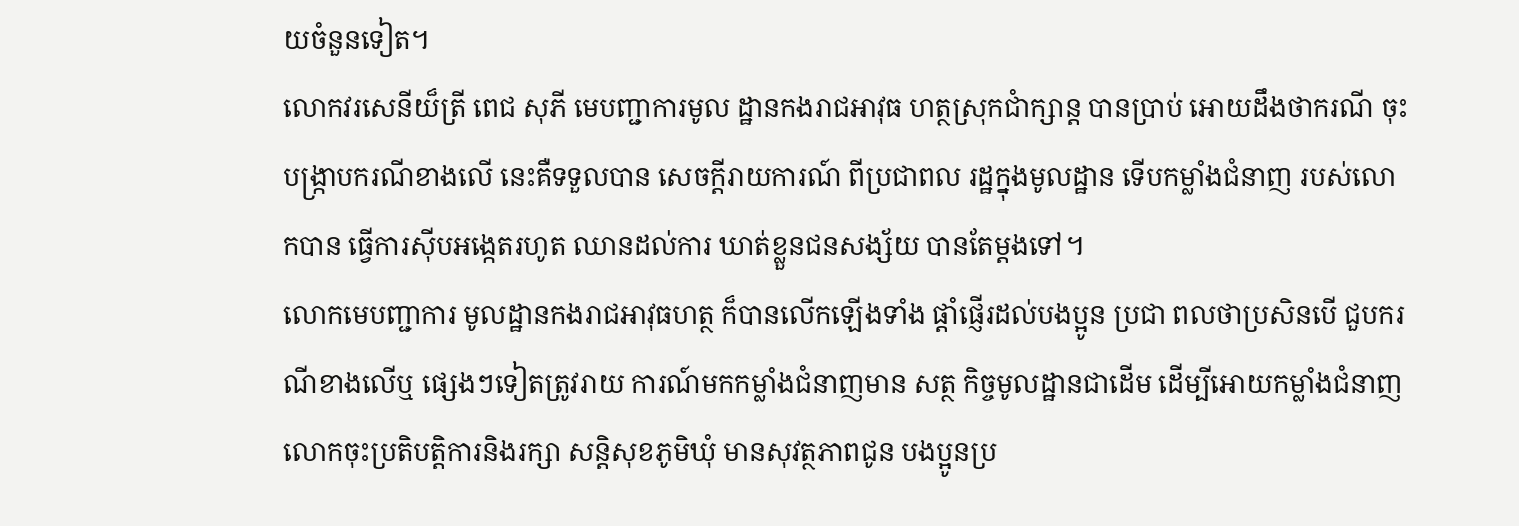យចំនួនទៀត។
លោកវរសេនីយ៏ត្រី ពេជ សុភី មេបញ្ជាការមូល ដ្ឋានកងរាជអាវុធ ហត្ថស្រុកជាំក្សាន្ត បានប្រាប់ អោយដឹងថាករណី ចុះបង្ក្រាបករណីខាងលើ នេះគឺទទួលបាន សេចក្តីរាយការណ៍ ពីប្រជាពល រដ្ឋក្នុងមូលដ្ឋាន ទើបកម្លាំងជំនាញ របស់លោកបាន ធ្វើការស៊ីបអង្កេតរហូត ឈានដល់ការ ឃាត់ខ្លួនជនសង្ស័យ បានតែម្តងទៅ។
លោកមេបញ្ជាការ មូលដ្ឋានកងរាជអាវុធហត្ថ ក៏បានលើកឡើងទាំង ផ្តាំផ្ញើរដល់បងប្អូន ប្រជា ពលថាប្រសិនបើ ជួបករណីខាងលើឬ ផ្សេងៗទៀតត្រូវរាយ ការណ៍មកកម្លាំងជំនាញមាន សត្ថ កិច្ចមូលដ្ឋានជាដើម ដើម្បីអោយកម្លាំងជំនាញ លោកចុះប្រតិបត្តិការនិងរក្សា សន្តិសុខភូមិឃុំ មានសុវត្ថភាពជូន បងប្អូនប្រ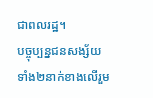ជាពលរដ្ឋ។
បច្ចុប្បន្នជនសង្ស័យ ទាំង២នាក់ខាងលើរួម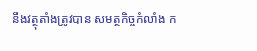នឹងវត្ថុតាំងត្រូវបាន សមត្ថកិច្ចកំលាំង ក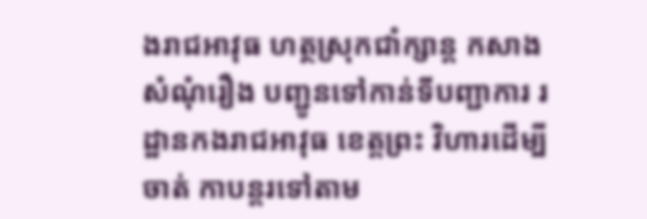ងរាជអាវុធ ហត្ថស្រុកជាំក្សាន្ត កសាងសំណុំរឿង បញ្ជូនទៅកាន់ទីបញ្ជាការ រដ្ឋានកងរាជអាវុធ ខេត្តព្រះ វិហារដើម្បីចាត់ កាបន្តរទៅតាម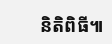និតិពិធី៕